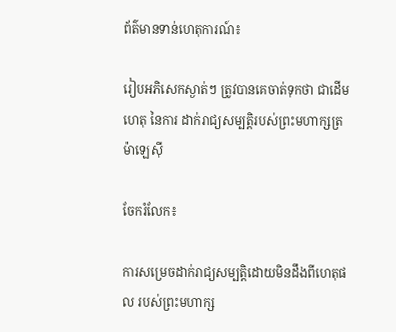ព័ត៌មានទាន់ហេតុការណ៍៖

រៀបអភិសេកស្ងាត់ៗ ត្រូវបានគេចាត់ទុកថា ជាដើមហេតុ នៃការ ដាក់រាជ្យសម្បត្តិរបស់ព្រះមហាក្សត្រ ម៉ាឡេស៊ី

ចែករំលែក៖

ការសម្រេចដាក់រាជ្យសម្បត្តិដោយមិនដឹងពីហេតុផល របស់ព្រះមហាក្ស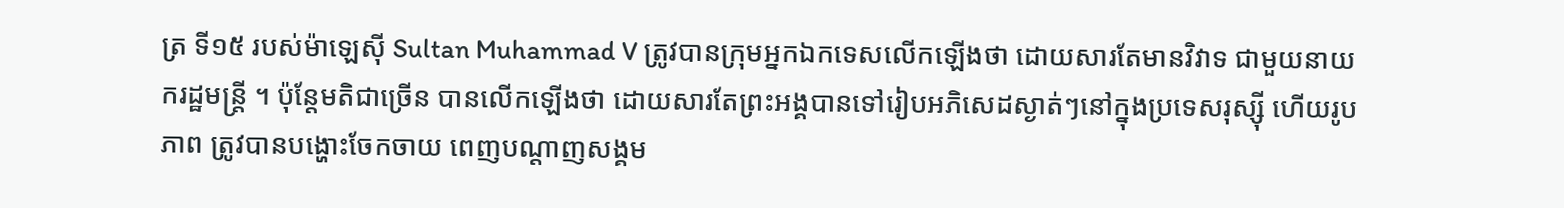ត្រ ទី១៥ របស់ម៉ាឡេស៊ី Sultan Muhammad V ត្រូវបានក្រុមអ្នកឯកទេសលើកឡើងថា ដោយសារតែមានវិវាទ ជាមួយនាយករដ្ឋមន្ត្រី ។ ប៉ុន្តែមតិជាច្រើន បានលើកឡើងថា ដោយសារតែព្រះអង្គបានទៅរៀបអភិសេដស្ងាត់ៗនៅក្នុងប្រទេសរុស្ស៊ី ហើយរូបភាព ត្រូវបានបង្ហោះចែកចាយ ពេញបណ្តាញសង្គម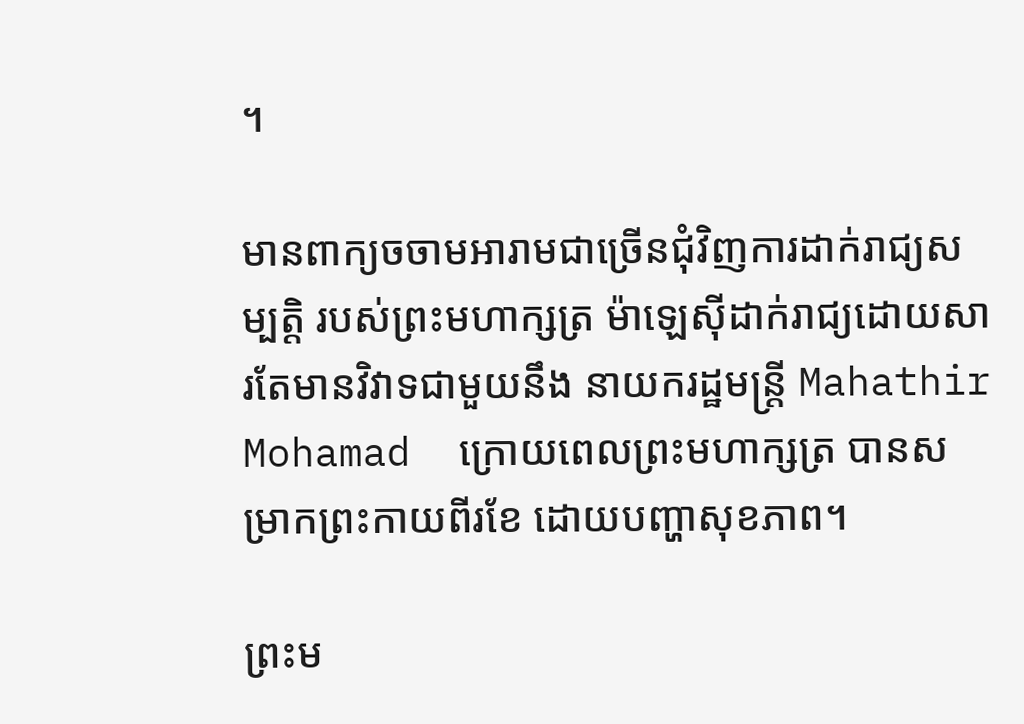។

មានពាក្យចចាមអារាមជាច្រើនជុំវិញការដាក់រាជ្យសម្បត្តិ របស់ព្រះមហាក្សត្រ ម៉ាឡេស៊ីដាក់រាជ្យដោយសារតែមានវិវាទជាមួយនឹង នាយករដ្ឋមន្ត្រី Mahathir Mohamad  ក្រោយពេលព្រះមហាក្សត្រ បានសម្រាកព្រះកាយពីរខែ ដោយបញ្ហាសុខភាព។

ព្រះម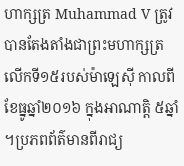ហាក្សត្រ Muhammad V ត្រូវបានតែងតាំងជាព្រះមហាក្សត្រលើកទី១៥របស់ម៉ាឡេស៊ី កាលពីខែធ្នូឆ្នាំ២០១៦ ក្នុងអាណាត្តិ ៥ឆ្នាំ ។ប្រភពព័ត៌មានពីរាជ្យ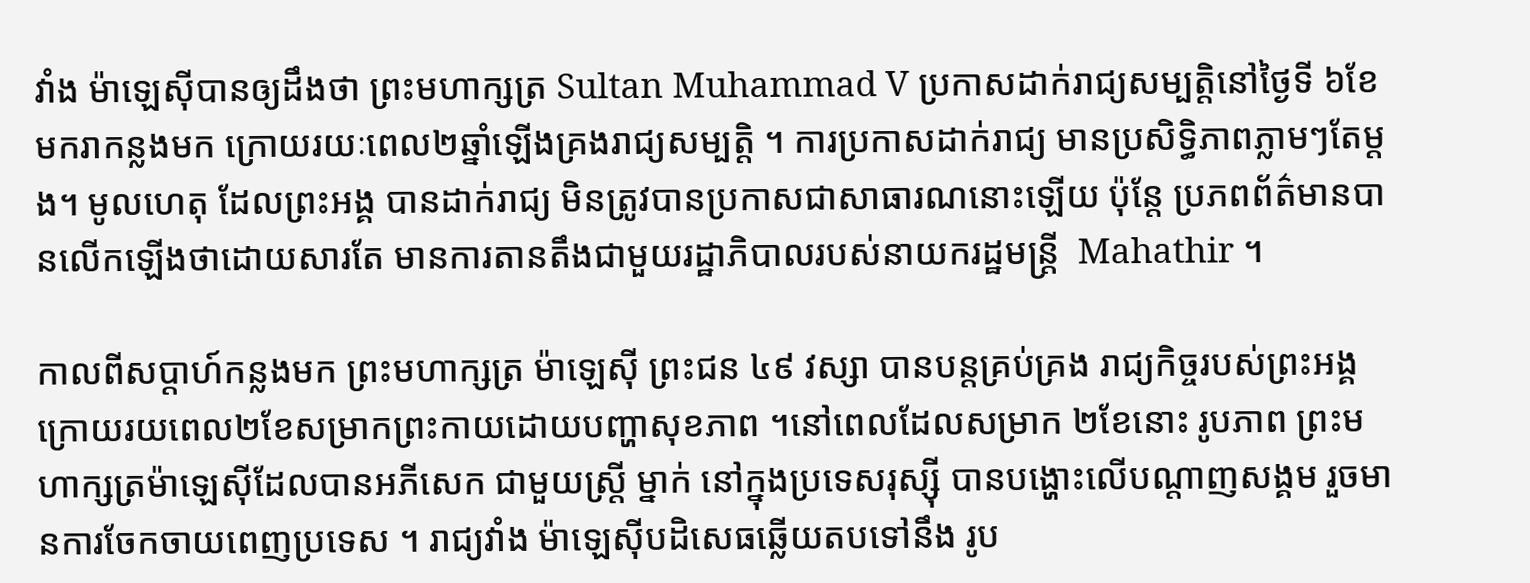វាំង ម៉ាឡេស៊ីបានឲ្យដឹងថា ព្រះមហាក្សត្រ Sultan Muhammad V ប្រកាសដាក់រាជ្យសម្បត្តិនៅថ្ងៃទី ៦ខែមករាកន្លងមក ក្រោយរយៈពេល២ឆ្នាំឡើងគ្រងរាជ្យសម្បត្តិ ។ ការប្រកាសដាក់រាជ្យ មានប្រសិទ្ធិភាពភ្លាមៗតែម្តង។ មូលហេតុ ដែលព្រះអង្គ បានដាក់រាជ្យ មិនត្រូវបានប្រកាសជាសាធារណនោះឡើយ ប៉ុន្តែ ប្រភពព័ត៌មានបានលើកឡើងថាដោយសារតែ មានការតានតឹងជាមួយរដ្ឋាភិបាលរបស់នាយករដ្ឋមន្ត្រី  Mahathir ។

កាលពីសប្តាហ៍កន្លងមក ព្រះមហាក្សត្រ ម៉ាឡេស៊ី ព្រះជន ៤៩ វស្សា បានបន្តគ្រប់គ្រង រាជ្យកិច្ចរបស់ព្រះអង្គ ក្រោយរយពេល២ខែសម្រាកព្រះកាយដោយបញ្ហាសុខភាព ។នៅពេលដែលសម្រាក ២ខែនោះ រូបភាព ព្រះមហាក្សត្រម៉ាឡេស៊ីដែលបានអភីសេក ជាមួយស្ត្រី ម្នាក់ នៅក្នុងប្រទេសរុស្ស៊ី បានបង្ហោះលើបណ្តាញសង្គម រួចមានការចែកចាយពេញប្រទេស ។ រាជ្យវាំង ម៉ាឡេស៊ីបដិសេធឆ្លើយតបទៅនឹង រូប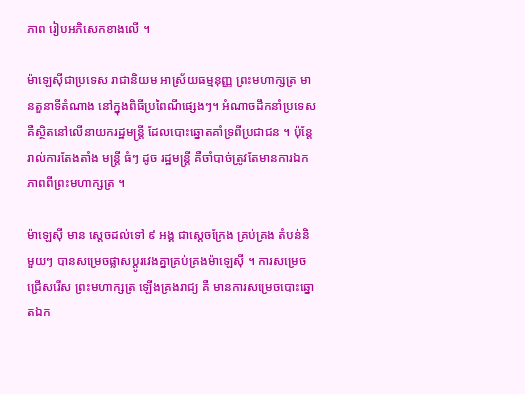ភាព រៀបអភិសេកខាងលើ ។

ម៉ាឡេស៊ីជាប្រទេស រាជានិយម អាស្រ័យធម្មនុញ្ញ ព្រះមហាក្សត្រ មានតួនាទីតំណាង នៅក្នុងពិធីប្រពៃណីផ្សេងៗ។ អំណាចដឹកនាំប្រទេសគឺស្ថិតនៅលើនាយករដ្ឋមន្ត្រី ដែលបោះឆ្នោតគាំទ្រពីប្រជាជន ។ ប៉ុន្តែ រាល់ការតែងតាំង មន្ត្រី ធំៗ ដូច រដ្ឋមន្ត្រី គឺចាំបាច់ត្រូវតែមានការឯកភាពពីព្រះមហាក្សត្រ ។

ម៉ាឡេស៊ី មាន ស្តេចដល់ទៅ ៩ អង្គ ជាស្តេចក្រែង គ្រប់គ្រង តំបន់និមួយៗ បានសម្រេចផ្លាសប្តូរវេងគ្នាគ្រប់គ្រងម៉ាឡេស៊ី ។ ការសម្រេចជ្រើសរើស ព្រះមហាក្សត្រ ឡើងគ្រងរាជ្យ គឺ មានការសម្រេចបោះឆ្នោតឯក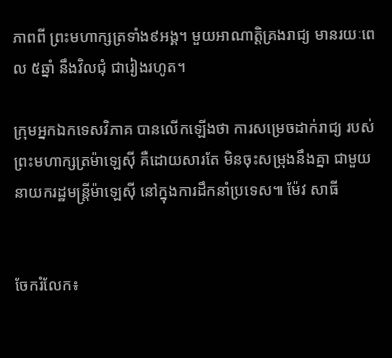ភាពពី ព្រះមហាក្សត្រទាំង៩អង្គ។ មួយអាណាត្តិគ្រងរាជ្យ មានរយៈពេល ៥ឆ្នាំ នឹងវិលជុំ ជារៀងរហូត។

ក្រុមអ្នកឯកទេសវិភាគ បានលើកឡើងថា ការសម្រេចដាក់រាជ្យ របស់ព្រះមហាក្សត្រម៉ាឡេស៊ី គឺដោយសារតែ មិនចុះសម្រុងនឹងគ្នា ជាមួយ នាយករដ្ឋមន្ត្រីម៉ាឡេស៊ី នៅក្នុងការដឹកនាំប្រទេស៕ ម៉ែវ សាធី


ចែករំលែក៖